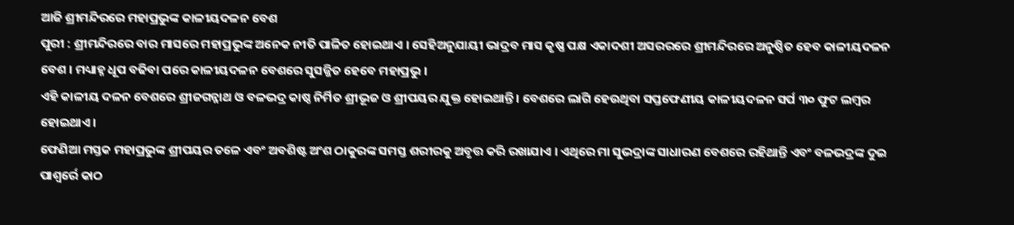ଆଜି ଶ୍ରୀମନ୍ଦିରରେ ମହାପ୍ରଭୁଙ୍କ କାଳୀୟଦଳନ ବେଶ
ପୁରୀ : ଶ୍ରୀମନ୍ଦିରରେ ବାର ମାସରେ ମହାପ୍ରଭୁଙ୍କ ଅନେକ ନୀତି ପାଳିତ ହୋଇଥାଏ । ସେହିଅନୁଯାୟୀ ଭାଦ୍ରବ ମାସ କୃଷ୍ଣ ପକ୍ଷ ଏକାଦଶୀ ଅସରରରେ ଶ୍ରୀମନ୍ଦିରରେ ଅନୁଷ୍ଠିତ ହେବ କାଳୀୟଦଳନ ବେଶ । ମଧ୍ୟାହ୍ନ ଧୂପ ବଢିବା ପରେ କାଳୀୟଦଳନ ବେଶରେ ସୁସଜ୍ଜିତ ହେବେ ମହାପ୍ରଭୁ ।
ଏହି କାଳୀୟ ଦଳନ ବେଶରେ ଶ୍ରୀଜଗନ୍ନାଥ ଓ ବଳଭଦ୍ର କାଷ୍ଠ ନିର୍ମିତ ଶ୍ରୀଭୂଜ ଓ ଶ୍ରୀପୟର ଯୁକ୍ତ ହୋଇଥାନ୍ତି । ବେଶରେ ଲାଗି ହେଉଥିବା ସପ୍ତଫେଣୀୟ କାଳୀୟଦଳନ ସର୍ପ ୩୦ ଫୁଟ ଲମ୍ବର ହୋଇଥାଏ ।
ଫେଣିଆ ମସ୍ତକ ମହାପ୍ରଭୁଙ୍କ ଶ୍ରୀପୟର ତଳେ ଏବଂ ଅବଶିଷ୍ଟ ଅଂଶ ଠାକୁରଙ୍କ ସମସ୍ତ ଶରୀରକୁ ଅବୃତ୍ତ କରି ରଖାଯାଏ । ଏଥିରେ ମା ସୁଭଦ୍ରାଙ୍କ ସାଧାରଣ ବେଶରେ ରହିଥାନ୍ତି ଏବଂ ବଳଭଦ୍ରଙ୍କ ଦୁଇ ପାଶ୍ୱର୍ରେ କାଠ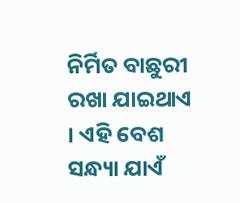ନିର୍ମିତ ବାଛୁରୀ ରଖା ଯାଇଥାଏ । ଏହି ବେଶ ସନ୍ଧ୍ୟା ଯାଏଁ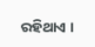ରହିଥାଏ ।